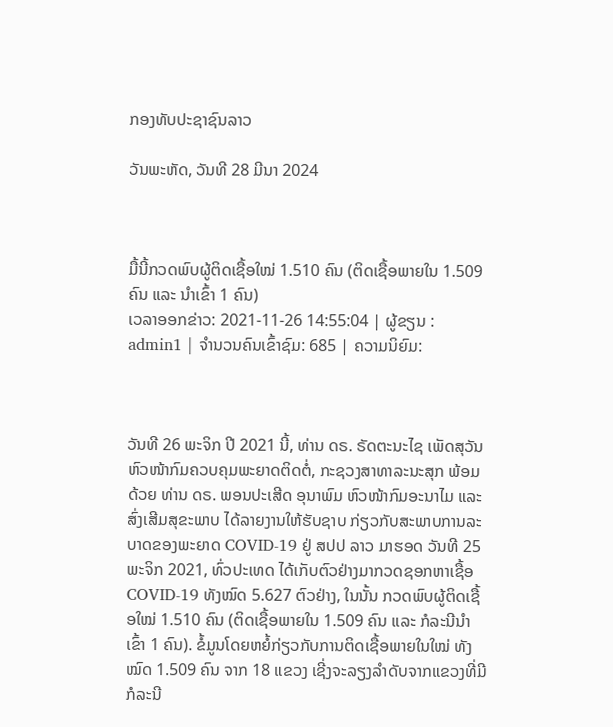ກອງທັບປະຊາຊົນລາວ

ວັນພະຫັດ, ວັນທີ 28 ມີນາ 2024



ມື້ນີ້ກວດພົບຜູ້ຕິດເຊື້ອໃໝ່ 1.510 ຄົນ (ຕິດເຊື້ອພາຍໃນ 1.509 ຄົນ ແລະ ນຳເຂົ້າ 1 ຄົນ)
ເວລາອອກຂ່າວ: 2021-11-26 14:55:04 | ຜູ້ຂຽນ : admin1 | ຈຳນວນຄົນເຂົ້າຊົມ: 685 | ຄວາມນິຍົມ:



ວັນທີ 26 ພະຈິກ ປີ 2021 ນີ້, ທ່ານ ດຣ. ຣັດຕະນະໄຊ ເພັດສຸວັນ ຫົວໜ້າກົມຄວບຄຸມພະຍາດຕິດຕໍ່, ກະຊວງສາທາລະນະສຸກ ພ້ອມດ້ວຍ ທ່ານ ດຣ. ພອນປະເສີດ ອຸນາພົມ ຫົວໜ້າກົມອະນາໄມ ແລະ ສົ່ງເສີມສຸຂະພາບ ໄດ້ລາຍງານໃຫ້ຮັບຊາບ ກ່ຽວກັບສະພາບການລະບາດຂອງພະຍາດ COVID-19 ຢູ່ ສປປ ລາວ ມາຮອດ ວັນທີ 25 ພະຈິກ 2021, ທົ່ວປະເທດ ໄດ້ເກັບຕົວຢ່າງມາກວດຊອກຫາເຊື້ອ COVID-19 ທັງໝົດ 5.627 ຕົວຢ່າງ, ໃນນັ້ນ ກວດພົບຜູ້ຕິດເຊື້ອໃໝ່ 1.510 ຄົນ (ຕິດເຊື້ອພາຍໃນ 1.509 ຄົນ ແລະ ກໍລະນີນຳເຂົ້າ 1 ຄົນ). ຂໍ້ມູນໂດຍຫຍໍ້ກ່ຽວກັບການຕິດເຊື້ອພາຍໃນໃໝ່ ທັງໝົດ 1.509 ຄົນ ຈາກ 18 ແຂວງ ເຊີ່ງຈະລຽງລຳດັບຈາກແຂວງທີ່ມີກໍລະນີ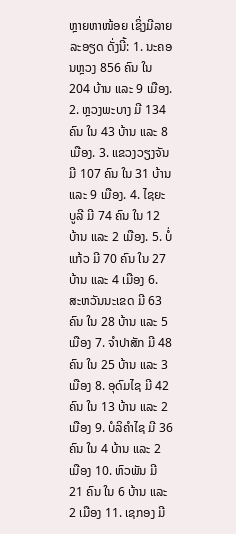ຫຼາຍຫາໜ້ອຍ ເຊິ່ງມີລາຍລະອຽດ ດັ່ງນີ້: 1. ນະຄອນຫຼວງ 856 ຄົນ ໃນ 204 ບ້ານ ແລະ 9 ເມືອງ. 2. ຫຼວງພະບາງ ມີ 134 ຄົນ ໃນ 43 ບ້ານ ແລະ 8 ເມືອງ. 3. ແຂວງວຽງຈັນ ມີ 107 ຄົນ ໃນ 31 ບ້ານ ແລະ 9 ເມືອງ. 4. ໄຊຍະບູລີ ມີ 74 ຄົນ ໃນ 12 ບ້ານ ແລະ 2 ເມືອງ. 5. ບໍ່ແກ້ວ ມີ 70 ຄົນ ໃນ 27 ບ້ານ ແລະ 4 ເມືອງ 6. ສະຫວັນນະເຂດ ມີ 63 ຄົນ ໃນ 28 ບ້ານ ແລະ 5 ເມືອງ 7. ຈຳປາສັກ ມີ 48 ຄົນ ໃນ 25 ບ້ານ ແລະ 3 ເມືອງ 8. ອຸດົມໄຊ ມີ 42 ຄົນ ໃນ 13 ບ້ານ ແລະ 2 ເມືອງ 9. ບໍລິຄຳໄຊ ມີ 36 ຄົນ ໃນ 4 ບ້ານ ແລະ 2 ເມືອງ 10. ຫົວພັນ ມີ 21 ຄົນ ໃນ 6 ບ້ານ ແລະ 2 ເມືອງ 11. ເຊກອງ ມີ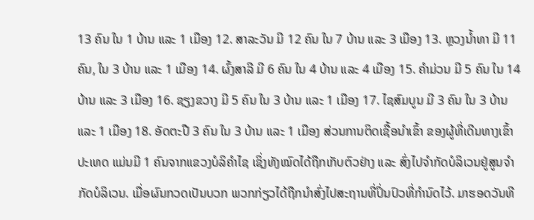13 ຄົນ ໃນ 1 ບ້ານ ແລະ 1 ເມືອງ 12. ສາລະວັນ ມີ 12 ຄົນ ໃນ 7 ບ້ານ ແລະ 3 ເມືອງ 13. ຫຼວງນ້ຳທາ ມີ 11 ຄົນ, ໃນ 3 ບ້ານ ແລະ 1 ເມືອງ 14. ຜົ້ງສາລີ ມີ 6 ຄົນ ໃນ 4 ບ້ານ ແລະ 4 ເມືອງ 15. ຄຳມ່ວນ ມີ 5 ຄົນ ໃນ 14 ບ້ານ ແລະ 3 ເມືອງ 16. ຊຽງຂວາງ ມີ 5 ຄົນ ໃນ 3 ບ້ານ ແລະ 1 ເມືອງ 17. ໄຊສົມບູນ ມີ 3 ຄົນ ໃນ 3 ບ້ານ ແລະ 1 ເມືອງ 18. ອັດຕະປື 3 ຄົນ ໃນ 3 ບ້ານ ແລະ 1 ເມືອງ ສ່ວນການຕິດເຊື້ອນໍາເຂົ້າ ຂອງຜູ້ທີ່ເດີນທາງເຂົ້າປະເທດ ແມ່ນມີ 1 ຄົນຈາກແຂວງບໍລິຄຳໄຊ ເຊິ່ງທັງໝົດໄດ້ຖືກເກັບຕົວຢ່າງ ແລະ ສົ່ງໄປຈໍາກັດບໍລິເວນຢູ່ສູນຈໍາກັດບໍລິເວນ. ເມື່ອຜົນກວດເປັນບວກ ພວກກ່ຽວໄດ້ຖືກນຳສົ່ງໄປສະຖານທີ່ປິ່ນປົວທີ່ກໍານົດໄວ້. ມາຮອດວັນທີ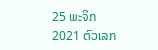25 ພະຈິກ 2021 ຕົວເລກ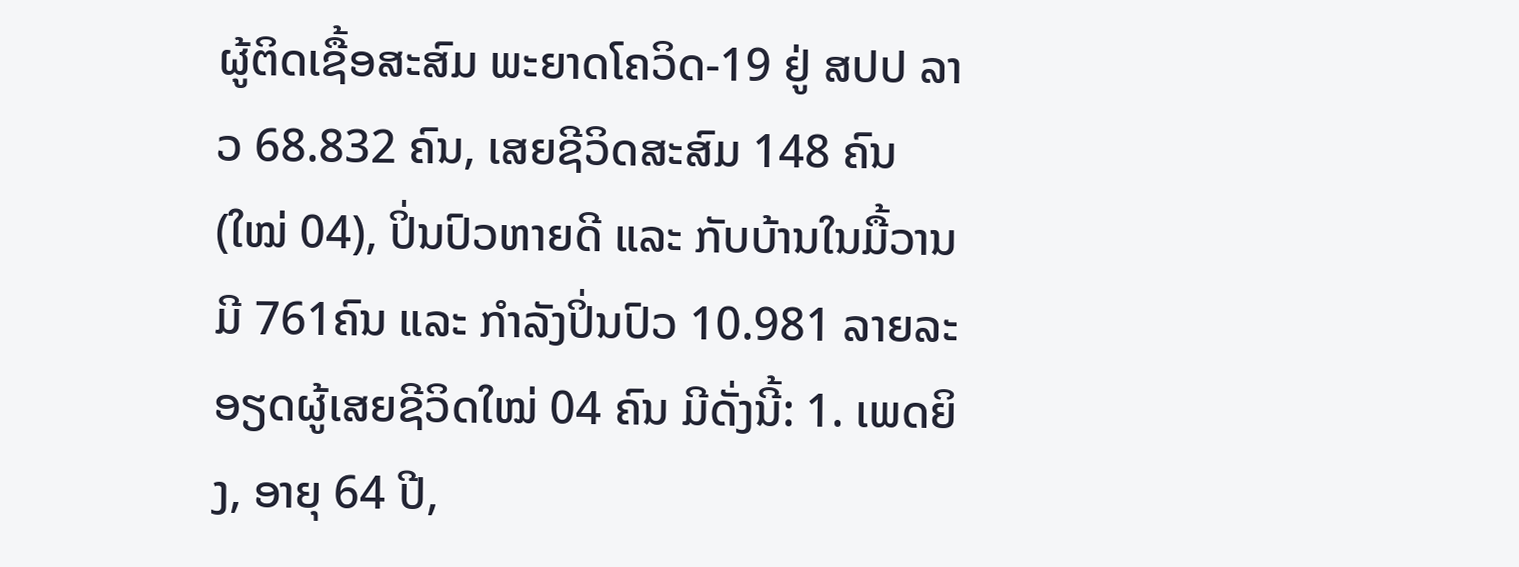ຜູ້ຕິດເຊື້ອສະສົມ ພະຍາດໂຄວິດ-19 ຢູ່ ສປປ ລາວ 68.832 ຄົນ, ເສຍຊີວິດສະສົມ 148 ຄົນ (ໃໝ່ 04), ປິ່ນປົວຫາຍດີ ແລະ ກັບບ້ານໃນມື້ວານມີ 761ຄົນ ແລະ ກໍາລັງປິ່ນປົວ 10.981 ລາຍລະອຽດຜູ້ເສຍຊີວິດໃໝ່ 04 ຄົນ ມີດັ່ງນີ້: 1. ເພດຍິງ, ອາຍຸ 64 ປີ,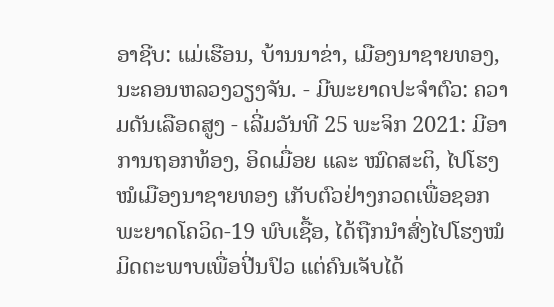ອາຊີບ: ແມ່ເຮືອນ, ບ້ານນາຂ່າ, ເມືອງນາຊາຍທອງ, ນະຄອນຫລວງວຽງຈັນ. - ມີພະຍາດປະຈຳຕົວ: ຄວາມດັນເລືອດສູງ - ເລີ່ມວັນທີ 25 ພະຈິກ 2021: ມີອາການຖອກທ້ອງ, ອິດເມື່ອຍ ແລະ ໝົດສະຕິ, ໄປໂຮງໝໍເມືອງນາຊາຍທອງ ເກັບຕົວຢ່າງກວດເພື່ອຊອກພະຍາດໂຄວິດ-19 ພົບເຊື້ອ, ໄດ້ຖືກນຳສົ່ງໄປໂຮງໝໍມິດຕະພາບເພື່ອປີ່ນປົວ ແຕ່ຄົນເຈັບໄດ້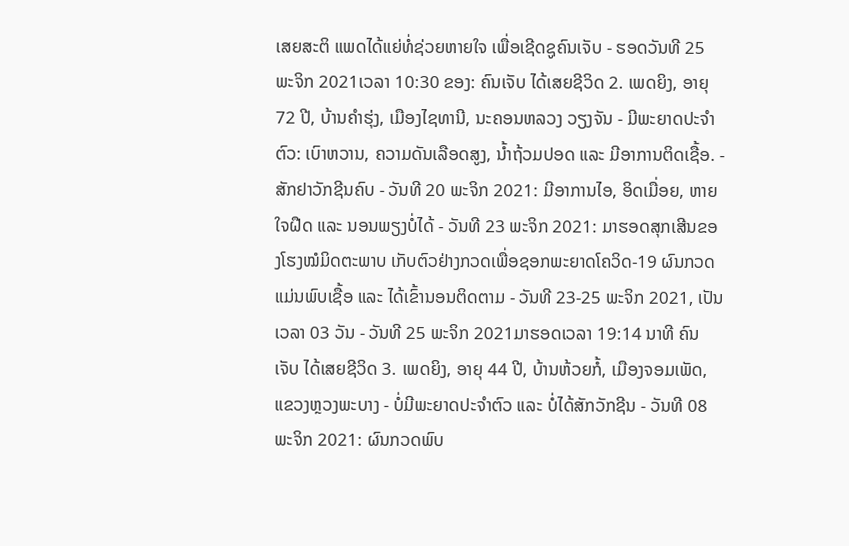ເສຍສະຕິ ແພດໄດ້ແຍ່ທໍ່ຊ່ວຍຫາຍໃຈ ເພື່ອເຊີດຊູຄົນເຈັບ - ຮອດວັນທີ 25 ພະຈິກ 2021ເວລາ 10:30 ຂອງ: ຄົນເຈັບ ໄດ້ເສຍຊີວິດ 2. ເພດຍິງ, ອາຍຸ 72 ປີ, ບ້ານຄໍາຮຸ່ງ, ເມືອງໄຊທານີ, ນະຄອນຫລວງ ວຽງຈັນ - ມີພະຍາດປະຈໍາຕົວ: ເບົາຫວານ, ຄວາມດັນເລືອດສູງ, ນໍ້າຖ້ວມປອດ ແລະ ມີອາການຕິດເຊື້ອ. - ສັກຢາວັກຊີນຄົບ - ວັນທີ 20 ພະຈິກ 2021: ມີອາການໄອ, ອິດເມື່ອຍ, ຫາຍໃຈຝືດ ແລະ ນອນພຽງບໍ່ໄດ້ - ວັນທີ 23 ພະຈິກ 2021: ມາຮອດສຸກເສີນຂອງໂຮງໝໍມິດຕະພາບ ເກັບຕົວຢ່າງກວດເພື່ອຊອກພະຍາດໂຄວິດ-19 ຜົນກວດ ແມ່ນພົບເຊື້ອ ແລະ ໄດ້ເຂົ້ານອນຕິດຕາມ - ວັນທີ 23-25 ພະຈິກ 2021, ເປັນເວລາ 03 ວັນ - ວັນທີ 25 ພະຈິກ 2021ມາຮອດເວລາ 19:14 ນາທີ ຄົນເຈັບ ໄດ້ເສຍຊີວິດ 3. ເພດຍິງ, ອາຍຸ 44 ປີ, ບ້ານຫ້ວຍກໍ້, ເມືອງຈອມເພັດ, ແຂວງຫຼວງພະບາງ - ບໍ່ມີພະຍາດປະຈຳຕົວ ແລະ ບໍ່ໄດ້ສັກວັກຊີນ - ວັນທີ 08 ພະຈິກ 2021: ຜົນກວດພົບ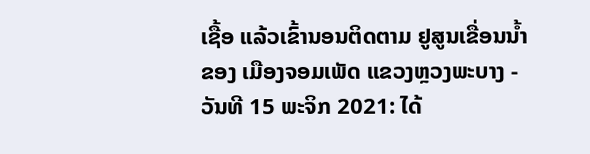ເຊື້ອ ແລ້ວເຂົ້ານອນຕິດຕາມ ຢູສູນເຂື່ອນນ້ຳຂອງ ເມືອງຈອມເພັດ ແຂວງຫຼວງພະບາງ - ວັນທີ 15 ພະຈິກ 2021: ໄດ້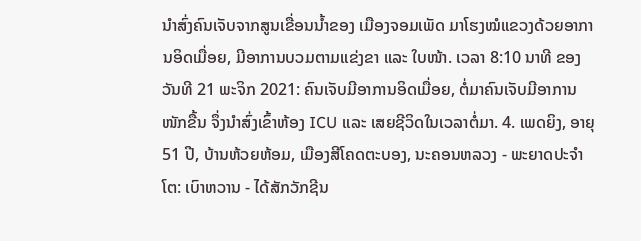ນໍາສົ່ງຄົນເຈັບຈາກສູນເຂື່ອນນ້ຳຂອງ ເມືອງຈອມເພັດ ມາໂຮງໝໍແຂວງດ້ວຍອາການອິດເມື່ອຍ, ມີອາການບວມຕາມແຂ່ງຂາ ແລະ ໃບໜ້າ. ເວລາ 8:10 ນາທີ ຂອງວັນທີ 21 ພະຈິກ 2021: ຄົນເຈັບມີອາການອິດເມື່ອຍ, ຕໍ່ມາຄົນເຈັບມີອາການໜັກຂື້ນ ຈຶ່ງນຳສົ່ງເຂົ້າຫ້ອງ ICU ແລະ ເສຍຊີວິດໃນເວລາຕໍ່ມາ. 4. ເພດຍິງ, ອາຍຸ 51 ປີ, ບ້ານຫ້ວຍຫ້ອມ, ເມືອງສີໂຄດຕະບອງ, ນະຄອນຫລວງ - ພະຍາດປະຈຳໂຕ: ເບົາຫວານ - ໄດ້ສັກວັກຊີນ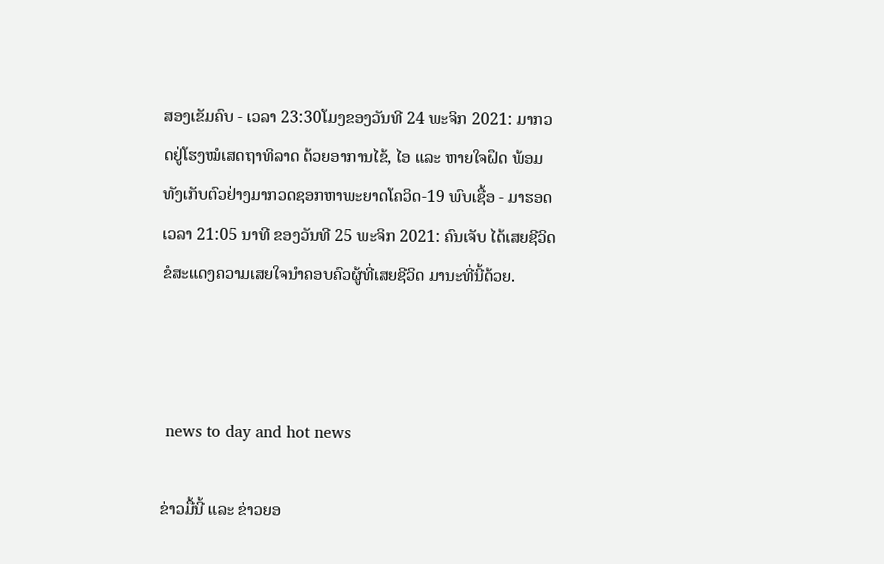ສອງເຂັມຄົບ - ເວລາ 23:30ໂມງຂອງວັນທີ 24 ພະຈິກ 2021: ມາກວດຢູ່ໂຮງໝໍເສດຖາທິລາດ ດ້ວຍອາການໄຂ້, ໄອ ແລະ ຫາຍໃຈຝຶດ ພ້ອມທັງເກັບຕົວຢ່າງມາກວດຊອກຫາພະຍາດໂຄວິດ-19 ພົບເຊື້ອ - ມາຮອດເວລາ 21:05 ນາທີ ຂອງວັນທີ 25 ພະຈິກ 2021: ຄົນເຈັບ ໄດ້ເສຍຊີວິດ ຂໍສະແດງຄວາມເສຍໃຈນຳຄອບຄົວຜູ້ທີ່ເສຍຊີວິດ ມານະທີ່ນີ້ດ້ວຍ.



 news to day and hot news

ຂ່າວມື້ນີ້ ແລະ ຂ່າວຍອ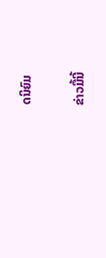ດນິຍົມ

ຂ່າວມື້ນີ້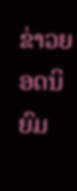ຂ່າວຍອດນິຍົມ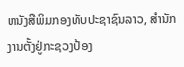ຫນັງສືພິມກອງທັບປະຊາຊົນລາວ, ສຳນັກງານຕັ້ງຢູ່ກະຊວງປ້ອງ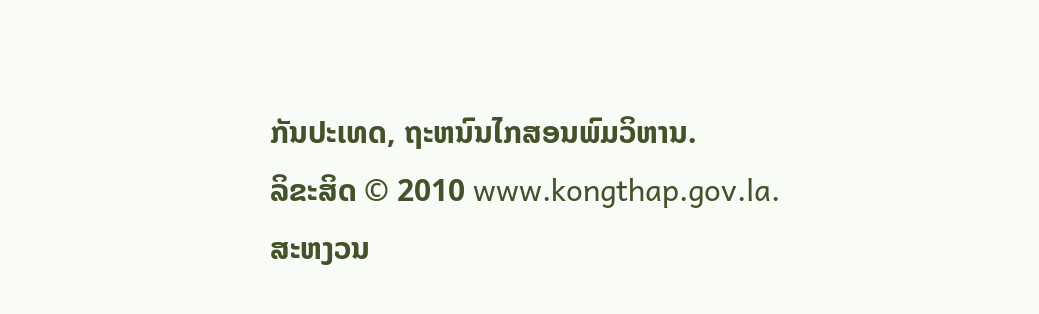ກັນປະເທດ, ຖະຫນົນໄກສອນພົມວິຫານ.
ລິຂະສິດ © 2010 www.kongthap.gov.la. ສະຫງວນ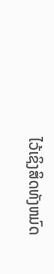ໄວ້ເຊິງສິດທັງຫມົດ